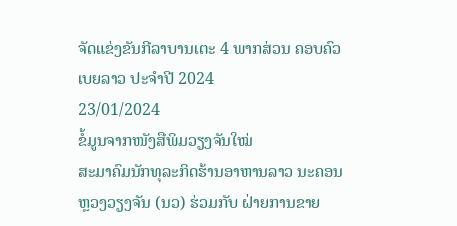ຈັດແຂ່ງຂັນກີລາບານເຕະ 4 ພາກສ່ວນ ຄອບຄົວເບຍລາວ ປະຈຳປີ 2024
23/01/2024
ຂໍ້ມູນຈາກໜັງສືພິມວຽງຈັນໃໝ່
ສະມາຄົມນັກທຸລະກິດຮ້ານອາຫານລາວ ນະຄອນຫຼວງວຽງຈັນ (ນວ) ຮ່ວມກັບ ຝ່າຍການຂາຍ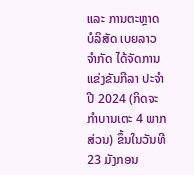ແລະ ການຕະຫຼາດ ບໍລິສັດ ເບຍລາວ ຈຳກັດ ໄດ້ຈັດການແຂ່ງຂັນກີລາ ປະຈຳປີ 2024 (ກິດຈະກໍາບານເຕະ 4 ພາກສ່ວນ) ຂຶ້ນໃນວັນທີ 23 ມັງກອນ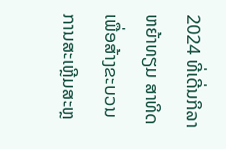2024 ທີ່ເດີ່ນກິລາຫຍ້າທຽມ ສາທິດ ເພື່ອສ້າງຂະບວນການສະເຫຼີມສະຫຼ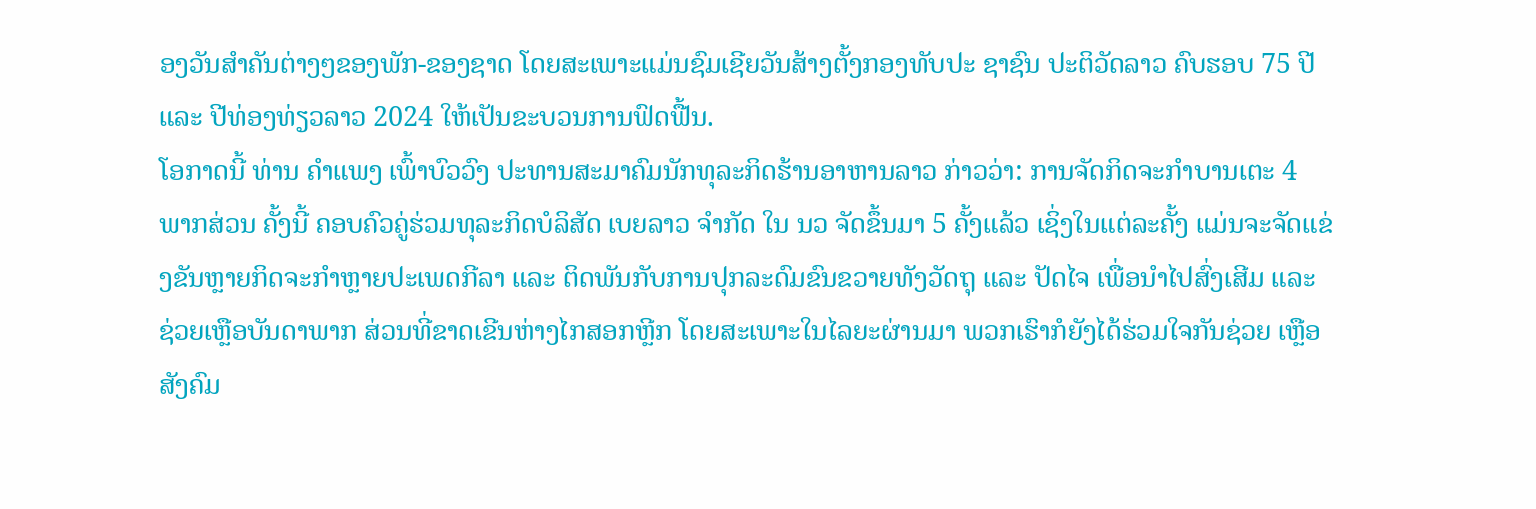ອງວັນສຳຄັນຕ່າງໆຂອງພັກ-ຂອງຊາດ ໂດຍສະເພາະແມ່ນຊົມເຊີຍວັນສ້າງຕັ້ງກອງທັບປະ ຊາຊົນ ປະຕິວັດລາວ ຄົບຮອບ 75 ປີ ແລະ ປີທ່ອງທ່ຽວລາວ 2024 ໃຫ້ເປັນຂະບວນການຟົດຟື້ນ.
ໂອກາດນີ້ ທ່ານ ຄຳແພງ ເພົ້າບົວວົງ ປະທານສະມາຄົມນັກທຸລະກິດຮ້ານອາຫານລາວ ກ່າວວ່າ: ການຈັດກິດຈະກໍາບານເຕະ 4 ພາກສ່ວນ ຄັ້ງນີ້ ຄອບຄົວຄູ່ຮ່ວມທຸລະກິດບໍລິສັດ ເບຍລາວ ຈໍາກັດ ໃນ ນວ ຈັດຂຶ້ນມາ 5 ຄັ້ງແລ້ວ ເຊິ່ງໃນແຕ່ລະຄັ້ງ ແມ່ນຈະຈັດແຂ່ງຂັນຫຼາຍກິດຈະກໍາຫຼາຍປະເພດກີລາ ແລະ ຕິດພັນກັບການປຸກລະດົມຂົນຂວາຍທັງວັດຖຸ ແລະ ປັດໄຈ ເພື່ອນຳໄປສົ່ງເສີມ ແລະ ຊ່ວຍເຫຼືອບັນດາພາກ ສ່ວນທີ່ຂາດເຂີນຫ່າງໄກສອກຫຼີກ ໂດຍສະເພາະໃນໄລຍະຜ່ານມາ ພວກເຮົາກໍຍັງໄດ້ຮ່ວມໃຈກັນຊ່ວຍ ເຫຼືອສັງຄົມ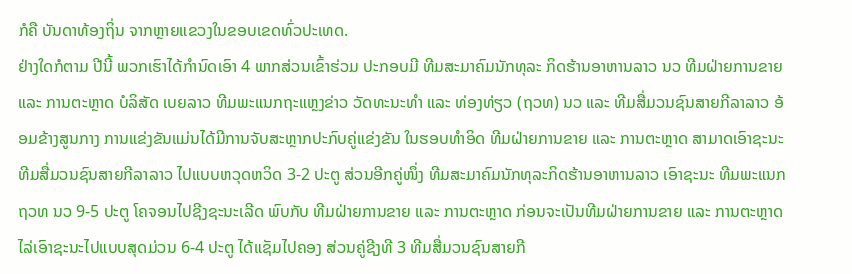ກໍຄື ບັນດາທ້ອງຖິ່ນ ຈາກຫຼາຍແຂວງໃນຂອບເຂດທົ່ວປະເທດ.
ຢ່າງໃດກໍຕາມ ປີນີ້ ພວກເຮົາໄດ້ກຳນົດເອົາ 4 ພາກສ່ວນເຂົ້າຮ່ວມ ປະກອບມີ ທີມສະມາຄົມນັກທຸລະ ກິດຮ້ານອາຫານລາວ ນວ ທີມຝ່າຍການຂາຍ ແລະ ການຕະຫຼາດ ບໍລິສັດ ເບຍລາວ ທີມພະແນກຖະແຫຼງຂ່າວ ວັດທະນະທໍາ ແລະ ທ່ອງທ່ຽວ (ຖວທ) ນວ ແລະ ທີມສື່ມວນຊົນສາຍກີລາລາວ ອ້ອມຂ້າງສູນກາງ ການແຂ່ງຂັນແມ່ນໄດ້ມີການຈັບສະຫຼາກປະກົບຄູ່ແຂ່ງຂັນ ໃນຮອບທຳອິດ ທີມຝ່າຍການຂາຍ ແລະ ການຕະຫຼາດ ສາມາດເອົາຊະນະ ທີມສື່ມວນຊົນສາຍກີລາລາວ ໄປແບບຫວຸດຫວິດ 3-2 ປະຕູ ສ່ວນອີກຄູ່ໜຶ່ງ ທີມສະມາຄົມນັກທຸລະກິດຮ້ານອາຫານລາວ ເອົາຊະນະ ທີມພະແນກ ຖວທ ນວ 9-5 ປະຕູ ໂຄຈອນໄປຊີງຊະນະເລີດ ພົບກັບ ທີມຝ່າຍການຂາຍ ແລະ ການຕະຫຼາດ ກ່ອນຈະເປັນທີມຝ່າຍການຂາຍ ແລະ ການຕະຫຼາດ ໄລ່ເອົາຊະນະໄປແບບສຸດມ່ວນ 6-4 ປະຕູ ໄດ້ແຊັມໄປຄອງ ສ່ວນຄູ່ຊີງທີ 3 ທີມສື່ມວນຊົນສາຍກີ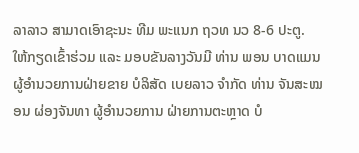ລາລາວ ສາມາດເອົາຊະນະ ທີມ ພະແນກ ຖວທ ນວ 8-6 ປະຕູ.
ໃຫ້ກຽດເຂົ້າຮ່ວມ ແລະ ມອບຂັນລາງວັນມີ ທ່ານ ພອນ ບາດແມນ ຜູ້ອໍານວຍການຝ່າຍຂາຍ ບໍລິສັດ ເບຍລາວ ຈໍາກັດ ທ່ານ ຈັນສະໝອນ ຜ່ອງຈັນທາ ຜູ້ອຳນວຍການ ຝ່າຍການຕະຫຼາດ ບໍ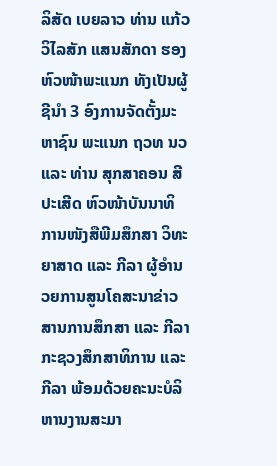ລິສັດ ເບຍລາວ ທ່ານ ແກ້ວວິໄລສັກ ແສນສັກດາ ຮອງຫົວໜ້າພະແນກ ທັງເປັນຜູ້ຊີນຳ 3 ອົງການຈັດຕັ້ງມະຫາຊົນ ພະແນກ ຖວທ ນວ ແລະ ທ່ານ ສຸກສາຄອນ ສີປະເສີດ ຫົວໜ້າບັນນາທິການໜັງສືພີມສຶກສາ ວິທະຍາສາດ ແລະ ກີລາ ຜູ້ອໍານວຍການສູນໂຄສະນາຂ່າວສານການສຶກສາ ແລະ ກີລາ ກະຊວງສຶກສາທິການ ແລະ ກີລາ ພ້ອມດ້ວຍຄະນະບໍລິຫານງານສະມາ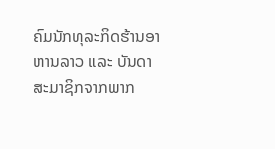ຄົມນັກທຸລະກິດຮ້ານອາຫານລາວ ແລະ ບັນດາສະມາຊິກຈາກພາກ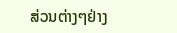ສ່ວນຕ່າງໆຢ່າງ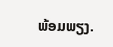ພ້ອມພຽງ.